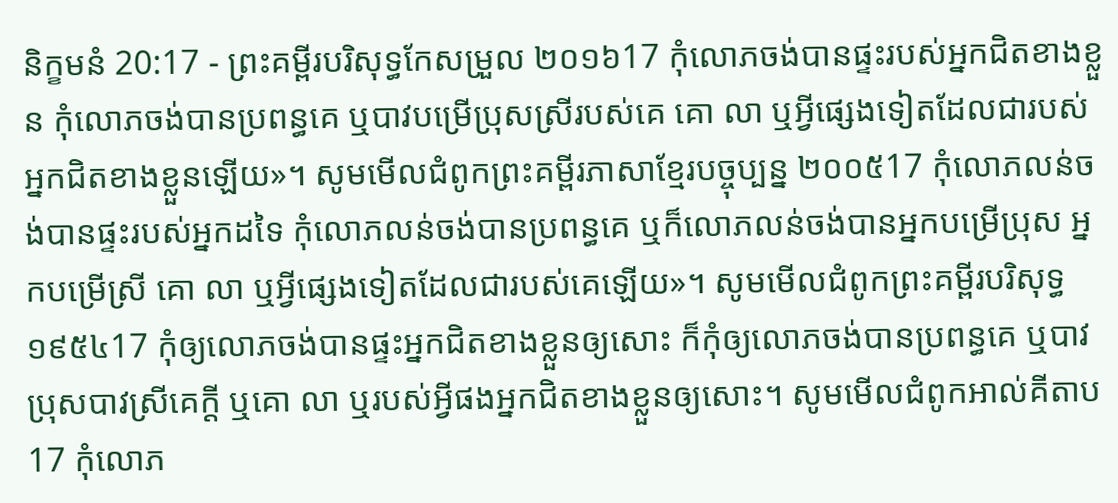និក្ខមនំ 20:17 - ព្រះគម្ពីរបរិសុទ្ធកែសម្រួល ២០១៦17 កុំលោភចង់បានផ្ទះរបស់អ្នកជិតខាងខ្លួន កុំលោភចង់បានប្រពន្ធគេ ឬបាវបម្រើប្រុសស្រីរបស់គេ គោ លា ឬអ្វីផ្សេងទៀតដែលជារបស់អ្នកជិតខាងខ្លួនឡើយ»។ សូមមើលជំពូកព្រះគម្ពីរភាសាខ្មែរបច្ចុប្បន្ន ២០០៥17 កុំលោភលន់ចង់បានផ្ទះរបស់អ្នកដទៃ កុំលោភលន់ចង់បានប្រពន្ធគេ ឬក៏លោភលន់ចង់បានអ្នកបម្រើប្រុស អ្នកបម្រើស្រី គោ លា ឬអ្វីផ្សេងទៀតដែលជារបស់គេឡើយ»។ សូមមើលជំពូកព្រះគម្ពីរបរិសុទ្ធ ១៩៥៤17 កុំឲ្យលោភចង់បានផ្ទះអ្នកជិតខាងខ្លួនឲ្យសោះ ក៏កុំឲ្យលោភចង់បានប្រពន្ធគេ ឬបាវប្រុសបាវស្រីគេក្តី ឬគោ លា ឬរបស់អ្វីផងអ្នកជិតខាងខ្លួនឲ្យសោះ។ សូមមើលជំពូកអាល់គីតាប17 កុំលោភ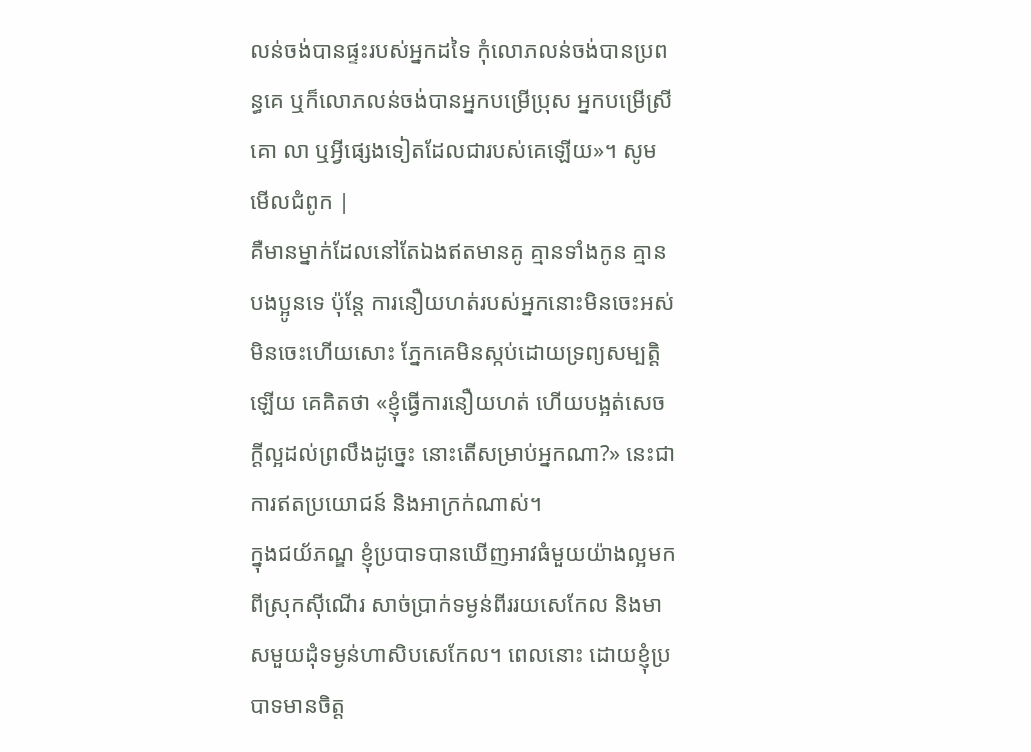លន់ចង់បានផ្ទះរបស់អ្នកដទៃ កុំលោភលន់ចង់បានប្រពន្ធគេ ឬក៏លោភលន់ចង់បានអ្នកបម្រើប្រុស អ្នកបម្រើស្រី គោ លា ឬអ្វីផ្សេងទៀតដែលជារបស់គេឡើយ»។ សូមមើលជំពូក |
គឺមានម្នាក់ដែលនៅតែឯងឥតមានគូ គ្មានទាំងកូន គ្មានបងប្អូនទេ ប៉ុន្តែ ការនឿយហត់របស់អ្នកនោះមិនចេះអស់មិនចេះហើយសោះ ភ្នែកគេមិនស្កប់ដោយទ្រព្យសម្បត្តិឡើយ គេគិតថា «ខ្ញុំធ្វើការនឿយហត់ ហើយបង្អត់សេចក្ដីល្អដល់ព្រលឹងដូច្នេះ នោះតើសម្រាប់អ្នកណា?» នេះជាការឥតប្រយោជន៍ និងអាក្រក់ណាស់។
ក្នុងជយ័ភណ្ឌ ខ្ញុំប្របាទបានឃើញអាវធំមួយយ៉ាងល្អមកពីស្រុកស៊ីណើរ សាច់ប្រាក់ទម្ងន់ពីររយសេកែល និងមាសមួយដុំទម្ងន់ហាសិបសេកែល។ ពេលនោះ ដោយខ្ញុំប្របាទមានចិត្ត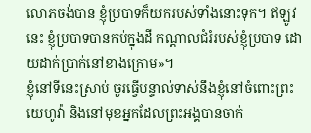លោភចង់បាន ខ្ញុំប្របាទក៏យករបស់ទាំងនោះទុក។ ឥឡូវនេះ ខ្ញុំប្របាទបានកប់ក្នុងដី កណ្ដាលជំរំរបស់ខ្ញុំប្របាទ ដោយដាក់ប្រាក់នៅខាងក្រោម»។
ខ្ញុំនៅទីនេះស្រាប់ ចូរធ្វើបន្ទាល់ទាស់នឹងខ្ញុំនៅចំពោះព្រះយេហូវ៉ា និងនៅមុខអ្នកដែលព្រះអង្គបានចាក់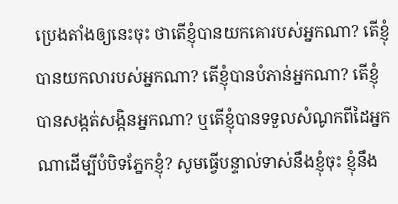ប្រេងតាំងឲ្យនេះចុះ ថាតើខ្ញុំបានយកគោរបស់អ្នកណា? តើខ្ញុំបានយកលារបស់អ្នកណា? តើខ្ញុំបានបំភាន់អ្នកណា? តើខ្ញុំបានសង្កត់សង្កិនអ្នកណា? ឬតើខ្ញុំបានទទួលសំណូកពីដៃអ្នកណាដើម្បីបំបិទភ្នែកខ្ញុំ? សូមធ្វើបន្ទាល់ទាស់នឹងខ្ញុំចុះ ខ្ញុំនឹង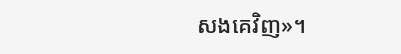សងគេវិញ»។